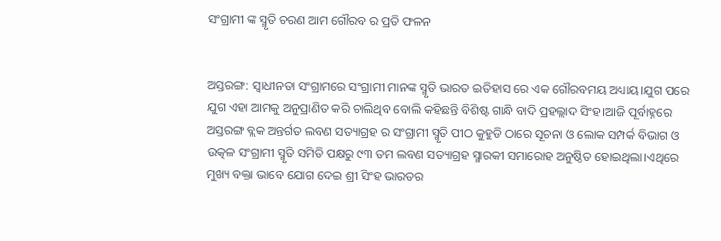ସଂଗ୍ରାମୀ ଙ୍କ ସ୍ମୃତି ଚରଣ ଆମ ଗୌରବ ର ପ୍ରତି ଫଳନ


ଅସ୍ତରଙ୍ଗ: ସ୍ୱାଧୀନତା ସଂଗ୍ରାମରେ ସଂଗ୍ରାମୀ ମାନଙ୍କ ସ୍ମୃତି ଭାରତ ଇତିହାସ ରେ ଏକ ଗୌରବମୟ ଅଧ୍ୟାୟ।ଯୁଗ ପରେ ଯୁଗ ଏହା ଆମକୁ ଅନୁପ୍ରାଣିତ କରି ଚାଲିଥିବ ବୋଲି କହିଛନ୍ତି ବିଶିଷ୍ଟ ଗାନ୍ଧି ବାଦି ପ୍ରହଲ୍ଲାଦ ସିଂହ।ଆଜି ପୂର୍ବାହ୍ନରେ ଅସ୍ତରଙ୍ଗ ବ୍ଲକ ଅନ୍ତର୍ଗତ ଲବଣ ସତ୍ୟାଗ୍ରହ ର ସଂଗ୍ରାମୀ ସ୍ମୃତି ପୀଠ କୁହୁଡି ଠାରେ ସୂଚନା ଓ ଲୋକ ସମ୍ପର୍କ ବିଭାଗ ଓ ଉତ୍କଳ ସଂଗ୍ରାମୀ ସ୍ମୃତି ସମିତି ପକ୍ଷରୁ ୯୩ ତମ ଲବଣ ସତ୍ୟାଗ୍ରହ ସ୍ମାରକୀ ସମାରୋହ ଅନୁଷ୍ଠିତ ହୋଇଥିଲା।ଏଥିରେ ମୁଖ୍ୟ ବକ୍ତା ଭାବେ ଯୋଗ ଦେଇ ଶ୍ରୀ ସିଂହ ଭାରତର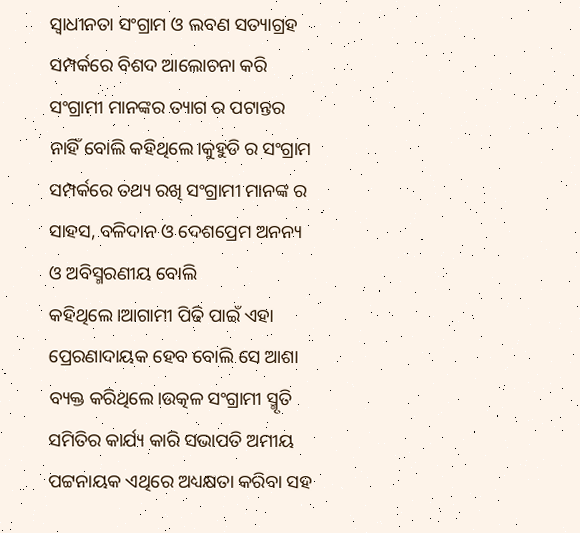ସ୍ୱାଧୀନତା ସଂଗ୍ରାମ ଓ ଲବଣ ସତ୍ୟାଗ୍ରହ ସମ୍ପର୍କରେ ବିଶଦ ଆଲୋଚନା କରି ସଂଗ୍ରାମୀ ମାନଙ୍କର ତ୍ୟାଗ ର ପଟାନ୍ତର ନାହିଁ ବୋଲି କହିଥିଲେ।କୁହୁଡି ର ସଂଗ୍ରାମ ସମ୍ପର୍କରେ ତଥ୍ୟ ରଖି ସଂଗ୍ରାମୀ ମାନଙ୍କ ର ସାହସ, ବଳିଦାନ ଓ ଦେଶପ୍ରେମ ଅନନ୍ୟ ଓ ଅବିସ୍ମରଣୀୟ ବୋଲି କହିଥିଲେ।ଆଗାମୀ ପିଢି ପାଇଁ ଏହା ପ୍ରେରଣାଦାୟକ ହେବ ବୋଲି ସେ ଆଶା ବ୍ୟକ୍ତ କରିଥିଲେ।ଉତ୍କଳ ସଂଗ୍ରାମୀ ସ୍ମୃତି ସମିତିର କାର୍ଯ୍ୟ କାରି ସଭାପତି ଅମୀୟ ପଟ୍ଟନାୟକ ଏଥିରେ ଅଧ୍ୟକ୍ଷତା କରିବା ସହ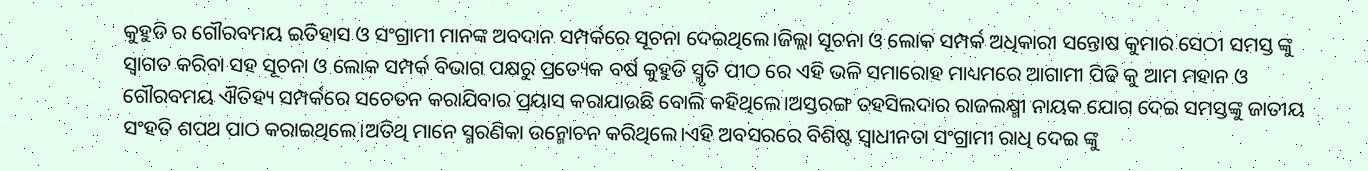କୁହୁଡି ର ଗୌରବମୟ ଇତିହାସ ଓ ସଂଗ୍ରାମୀ ମାନଙ୍କ ଅବଦାନ ସମ୍ପର୍କରେ ସୂଚନା ଦେଇଥିଲେ।ଜିଲ୍ଲା ସୂଚନା ଓ ଲୋକ ସମ୍ପର୍କ ଅଧିକାରୀ ସନ୍ତୋଷ କୁମାର ସେଠୀ ସମସ୍ତ ଙ୍କୁ ସ୍ୱାଗତ କରିବା ସହ ସୂଚନା ଓ ଲୋକ ସମ୍ପର୍କ ବିଭାଗ ପକ୍ଷରୁ ପ୍ରତ୍ୟେକ ବର୍ଷ କୁହୁଡି ସ୍ମୃତି ପୀଠ ରେ ଏହି ଭଳି ସମାରୋହ ମାଧ୍ୟମରେ ଆଗାମୀ ପିଢି କୁ ଆମ ମହାନ ଓ ଗୌରବମୟ ଐତିହ୍ୟ ସମ୍ପର୍କରେ ସଚେତନ କରାଯିବାର ପ୍ରୟାସ କରାଯାଉଛି ବୋଲି କହିଥିଲେ।ଅସ୍ତରଙ୍ଗ ତହସିଲଦାର ରାଜଲକ୍ଷ୍ମୀ ନାୟକ ଯୋଗ ଦେଇ ସମସ୍ତଙ୍କୁ ଜାତୀୟ ସଂହତି ଶପଥ ପାଠ କରାଇଥିଲେ।ଅତିଥି ମାନେ ସ୍ମରଣିକା ଉନ୍ମୋଚନ କରିଥିଲେ।ଏହି ଅବସରରେ ବିଶିଷ୍ଟ ସ୍ୱାଧୀନତା ସଂଗ୍ରାମୀ ରାଧି ଦେଇ ଙ୍କୁ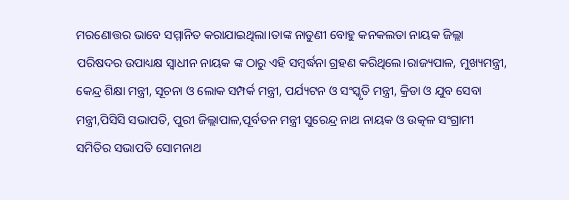ମରଣୋତ୍ତର ଭାବେ ସମ୍ମାନିତ କରାଯାଇଥିଲା।ତାଙ୍କ ନାତୁଣୀ ବୋହୁ କନକଲତା ନାୟକ ଜିଲ୍ଲା ପରିଷଦର ଉପାଧ୍ୟକ୍ଷ ସ୍ୱାଧୀନ ନାୟକ ଙ୍କ ଠାରୁ ଏହି ସମ୍ବର୍ଦ୍ଧନା ଗ୍ରହଣ କରିଥିଲେ।ରାଜ୍ୟପାଳ, ମୁଖ୍ୟମନ୍ତ୍ରୀ, କେନ୍ଦ୍ର ଶିକ୍ଷା ମନ୍ତ୍ରୀ, ସୂଚନା ଓ ଲୋକ ସମ୍ପର୍କ ମନ୍ତ୍ରୀ, ପର୍ଯ୍ୟଟନ ଓ ସଂସ୍କୃତି ମନ୍ତ୍ରୀ, କ୍ରିଡା ଓ ଯୁବ ସେବା ମନ୍ତ୍ରୀ,ପିସିସି ସଭାପତି, ପୁରୀ ଜିଲ୍ଲାପାଳ,ପୂର୍ବତନ ମନ୍ତ୍ରୀ ସୁରେନ୍ଦ୍ର ନାଥ ନାୟକ ଓ ଉତ୍କଳ ସଂଗ୍ରାମୀ ସମିତିର ସଭାପତି ସୋମନାଥ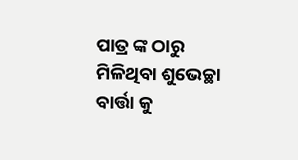ପାତ୍ର ଙ୍କ ଠାରୁ ମିଳିଥିବା ଶୁଭେଚ୍ଛା ବାର୍ତ୍ତା କୁ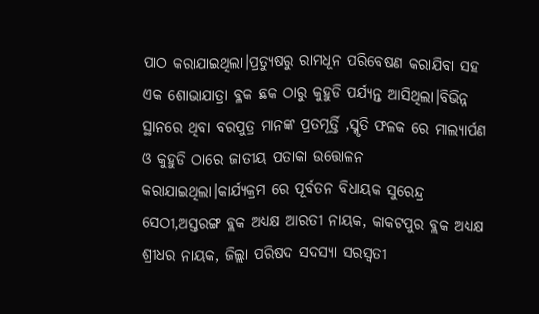ପାଠ କରାଯାଇଥିଲା।ପ୍ରତ୍ୟୁଷରୁ ରାମଧୂନ ପରିବେଷଣ କରାଯିବା ସହ ଏକ ଶୋଭାଯାତ୍ରା ବ୍ଳକ ଛକ ଠାରୁ କୁହୁଡି ପର୍ଯ୍ୟନ୍ତ ଆସିଥିଲା।ବିଭିନ୍ନ ସ୍ଥାନରେ ଥିବା ବରପୁତ୍ର ମାନଙ୍କ ପ୍ରତମୂର୍ତ୍ତି ,ସ୍ମୃତି ଫଳକ ରେ ମାଲ୍ୟାର୍ପଣ ଓ କୁହୁଡି ଠାରେ ଜାତୀୟ ପତାକା ଉତ୍ତୋଳନ କରାଯାଇଥିଲା।କାର୍ଯ୍ୟକ୍ରମ ରେ ପୂର୍ବତନ ବିଧାୟକ ସୁରେନ୍ଦ୍ର ସେଠୀ,ଅସ୍ତରଙ୍ଗ ବ୍ଲକ ଅଧ୍ୟକ୍ଷ ଆରତୀ ନାୟକ, କାକଟପୁର ବ୍ଲକ ଅଧ୍ୟକ୍ଷ ଶ୍ରୀଧର ନାୟକ, ଜିଲ୍ଲା ପରିଷଦ ସଦସ୍ୟା ସରସ୍ଵତୀ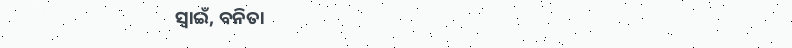ସ୍ୱାଇଁ, ବନିତା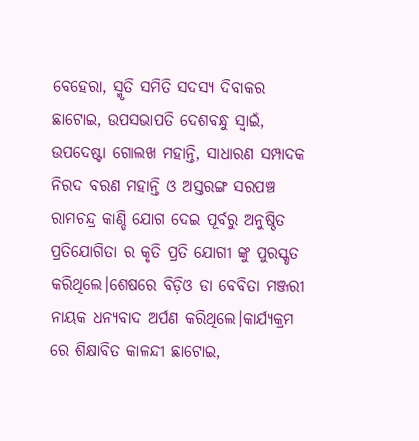ବେହେରା, ସ୍ମୃତି ସମିତି ସଦସ୍ୟ ଦିବାକର ଛାଟୋଇ, ଉପସଭାପତି ଦେଶବନ୍ଧୁ ସ୍ୱାଇଁ, ଉପଦେଷ୍ଟା ଗୋଲଖ ମହାନ୍ତି, ସାଧାରଣ ସମ୍ପାଦକ ନିରଦ ବରଣ ମହାନ୍ତି ଓ ଅସ୍ତରଙ୍ଗ ସରପଞ୍ଚ ରାମଚନ୍ଦ୍ର କାଣ୍ଡି ଯୋଗ ଦେଇ ପୂର୍ବରୁ ଅନୁଷ୍ଠିତ ପ୍ରତିଯୋଗିତା ର କୃତି ପ୍ରତି ଯୋଗୀ ଙ୍କୁ ପୁରସ୍କୃତ କରିଥିଲେ।ଶେଷରେ ବିଡ଼ିଓ ଡା ବେବିତା ମଞ୍ଜରୀ ନାୟକ ଧନ୍ୟବାଦ ଅର୍ପଣ କରିଥିଲେ।କାର୍ଯ୍ୟକ୍ରମ ରେ ଶିକ୍ଷାବିତ କାଳନ୍ଦୀ ଛାଟୋଇ,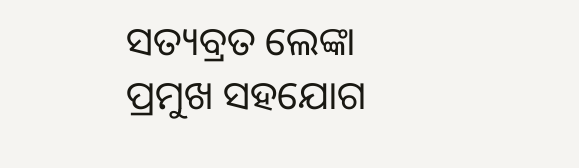ସତ୍ୟବ୍ରତ ଲେଙ୍କା ପ୍ରମୁଖ ସହଯୋଗ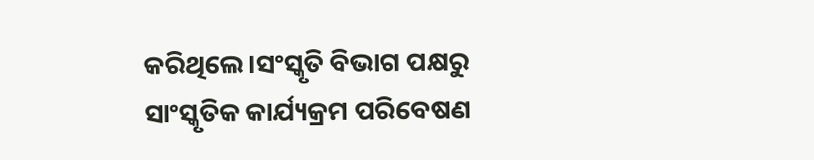କରିଥିଲେ।ସଂସ୍କୃତି ବିଭାଗ ପକ୍ଷରୁ ସାଂସ୍କୃତିକ କାର୍ଯ୍ୟକ୍ରମ ପରିବେଷଣ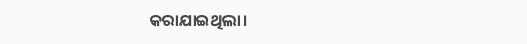କରାଯାଇଥିଲା।